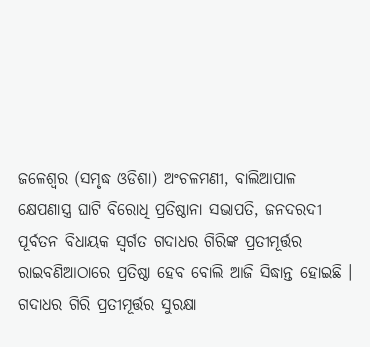ଜଳେଶ୍ୱର (ସମୃଦ୍ଧ ଓଡିଶା) ଅଂଚଳମଣୀ, ବାଲିଆପାଳ କ୍ଷେପଣାସ୍ତ୍ର ଘାଟି ବିରୋଧି ପ୍ରତିଷ୍ଠାନା ସଭାପତି, ଜନଦରଦୀ ପୂର୍ବତନ ବିଧାୟକ ସ୍ୱର୍ଗତ ଗଦାଧର ଗିରିଙ୍କ ପ୍ରତୀମୂର୍ତ୍ତର ରାଇବଣିଆଠାରେ ପ୍ରତିଷ୍ଠା ହେବ ବୋଲି ଆଜି ସିଦ୍ଧାନ୍ତ ହୋଇଛି । ଗଦାଧର ଗିରି ପ୍ରତୀମୂର୍ତ୍ତର ସୁରକ୍ଷା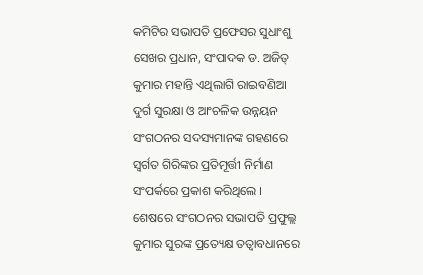କମିଟିର ସଭାପତି ପ୍ରଫେସର ସୁଧାଂଶୁ ସେଖର ପ୍ରଧାନ, ସଂପାଦକ ଡ. ଅଜିତ୍ କୁମାର ମହାନ୍ତି ଏଥିଲାଗି ରାଇବଣିଆ ଦୁର୍ଗ ସୁରକ୍ଷା ଓ ଆଂଚଳିକ ଉନ୍ନୟନ ସଂଗଠନର ସଦସ୍ୟମାନଙ୍କ ଗହଣରେ ସ୍ୱର୍ଗତ ଗିରିଙ୍କର ପ୍ରତିମୂର୍ତ୍ତୀ ନିର୍ମାଣ ସଂପର୍କରେ ପ୍ରକାଶ କରିଥିଲେ । ଶେଷରେ ସଂଗଠନର ସଭାପତି ପ୍ରଫୁଲ୍ଲ କୁମାର ସୁରଙ୍କ ପ୍ରତ୍ୟେକ୍ଷ ତତ୍ୱାବଧାନରେ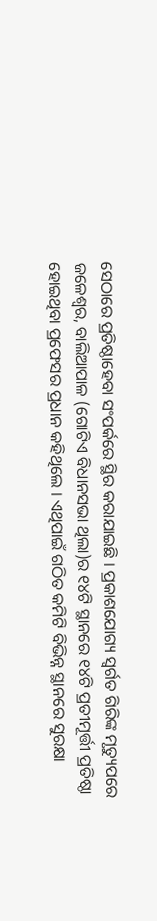ସେଠାରେ ପ୍ରତିଷ୍ଠାହେବା ସଂପର୍କରେ ସ୍ଥିର କରାଯାଇଛି । ପ୍ରକାଶଯୋଗ୍ୟ ସ୍ୱର୍ଗତ ଗିରିଙ୍କ ମୃତ୍ୟୁପରେ ଜଳେଶ୍ୱର, ବାଲିଆପାଳ (ଗୋଟିଏ ବିଧାନସଭା ଥିଲା)ର ୧୪ଟି ସ୍ଥାନରେ ୧୪ଟି ପ୍ରତୀମୂର୍ତ୍ତୀ ପ୍ରତିଷ୍ଠା ହୋଇଥିବା ପ୍ରଫେସର ପ୍ରଧାନ କହିଥିଲେ । ଏଥିପାଇଁ ଗଠିତ କମିଟି ବିଭିନ୍ନ ସ୍ଥାନରେ ସୁରକ୍ଷା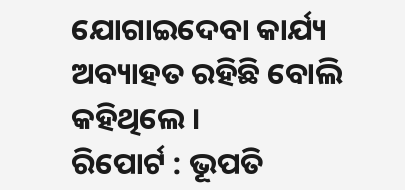ଯୋଗାଇଦେବା କାର୍ଯ୍ୟ ଅବ୍ୟାହତ ରହିଛି ବୋଲି କହିଥିଲେ ।
ରିପୋର୍ଟ : ଭୂପତି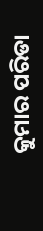କୁମାର ପରିଡା